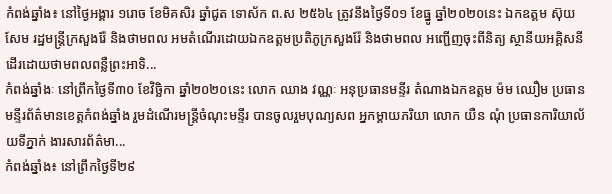កំពង់ឆ្នាំង៖ នៅថ្ងៃអង្គារ ១រោច ខែមិគសិរ ឆ្នាំជូត ទោស័ក ព.ស ២៥៦៤ ត្រូវនឹងថ្ងៃទី០១ ខែធ្នូ ឆ្នាំ២០២០នេះ ឯកឧត្ដម ស៊ុយ សែម រដ្ឋមន្ត្រីក្រសួងរ៉ែ និងថាមពល អមតំណើរដោយឯកឧត្ដមប្រតិភូក្រសួងរ៉ែ និងថាមពល អញ្ជើញចុះពីនិត្យ ស្ថានីយអគ្គិសនីដើរដោយថាមពលពន្លឺព្រះអាទិ...
កំពង់ឆ្នាំងៈ នៅព្រឹកថ្ងៃទី៣០ ខែវិច្ឆិកា ឆ្នាំ២០២០នេះ លោក ឈាង វណ្ណៈ អនុប្រធានមន្ទីរ តំណាងឯកឧត្តម ម៉ម ឈឿម ប្រធានមន្ទីរព័ត៌មានខេត្តកំពង់ឆ្នាំង រួមដំណើរមន្ត្រីចំណុះមន្ទីរ បានចូលរួមបុណ្យសព អ្នកម្តាយភរិយា លោក យឺន ណុំ ប្រធានការិយាល័យទីភ្នាក់ ងារសារព័ត៌មា...
កំពង់ឆ្នាំង៖ នៅព្រឹកថ្ងៃទី២៩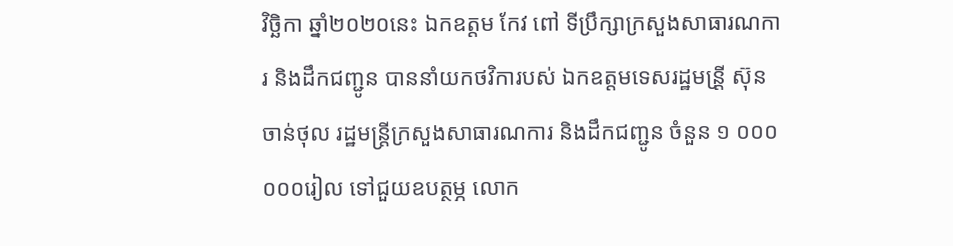វិច្ឆិកា ឆ្នាំ២០២០នេះ ឯកឧត្តម កែវ ពៅ ទីប្រឹក្សាក្រសួងសាធារណការ និងដឹកជញ្ជូន បាននាំយកថវិការបស់ ឯកឧត្តមទេសរដ្ឋមន្រី្ត ស៊ុន ចាន់ថុល រដ្ឋមន្ត្រីក្រសួងសាធារណការ និងដឹកជញ្ជូន ចំនួន ១ ០០០ ០០០រៀល ទៅជួយឧបត្ថម្ភ លោក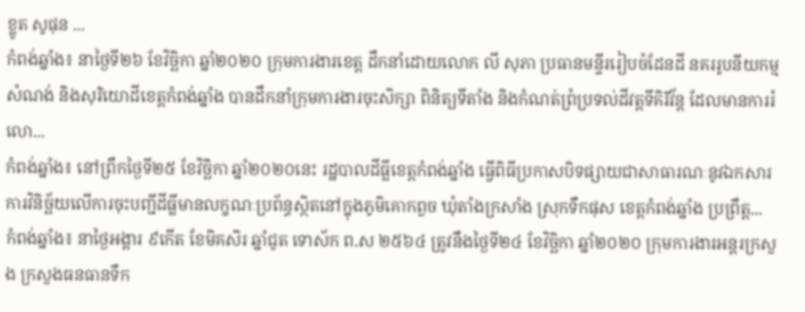ខ្លូត សូផុន ...
កំពង់ឆ្នាំង៖ នាថ្ងៃទី២៦ ខែវិច្ឆិកា ឆ្នាំ២០២០ ក្រុមការងារខេត្ត ដឹកនាំដោយលោក លី សុភា ប្រធានមន្ទីររៀបចំដែនដី នគររូបនីយកម្ម សំណង់ និងសុរិយោដីខេត្តកំពង់ឆ្នាំង បានដឹកនាំក្រុមការងារចុះសិក្សា ពិនិត្យទីតាំង និងកំណត់ព្រំប្រទល់ដីវត្តទីគិរីវ័ន្ត ដែលមានការរំលោ...
កំពង់ឆ្នាំង៖ នៅព្រឹកថ្ងៃទី២៥ ខែវិច្ឆិកា ឆ្នាំ២០២០នេះ រដ្ឋបាលដីធ្លីខេត្តកំពង់ឆ្នាំង ធ្វើពិធីប្រកាសបិទផ្សាយជាសាធារណៈនូវឯកសារការវិនិច្ឆ័យលើការចុះបញ្ជីដីធ្លីមានលក្ខណៈប្រព័ន្ធស្ថិតនៅក្នុងភូមិគោកពួច ឃុំតាំងក្រសាំង ស្រុកទឹកផុស ខេត្តកំពង់ឆ្នាំង ប្រព្រឹត្ត...
កំពង់ឆ្នាំង៖ នាថ្ងៃអង្គារ ៩កើត ខែមិគសិរ ឆ្នាំជូត ទោស័ក ព.ស ២៥៦៤ ត្រូវនឹងថ្ងៃទី២៤ ខែវិច្ឆិកា ឆ្នាំ២០២០ ក្រុមការងារអន្តរក្រសួង ក្រសួងធនធានទឹក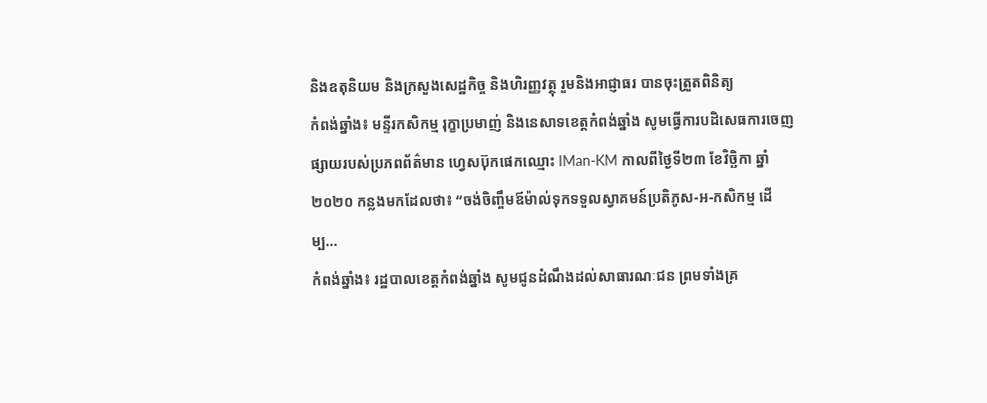និងឧតុនិយម និងក្រសួងសេដ្ឋកិច្ច និងហិរញ្ញវត្ថុ រួមនិងអាជ្ញាធរ បានចុះត្រួតពិនិត្យ
កំពង់ឆ្នាំង៖ មន្ទីរកសិកម្ម រុក្ខាប្រមាញ់ និងនេសាទខេត្តកំពង់ឆ្នាំង សូមធ្វើការបដិសេធការចេញផ្សាយរបស់ប្រភពព័ត៌មាន ហ្វេសប៊ុកផេកឈ្មោះ IMan-KM កាលពីថ្ងៃទី២៣ ខែវិច្ឆិកា ឆ្នាំ២០២០ កន្លងមកដែលថា៖ “ចង់ចិញ្ចឹមឪម៉ាល់ទុកទទួលស្វាគមន៍ប្រតិភូស-អ-កសិកម្ម ដើម្ប...
កំពង់ឆ្នាំង៖ រដ្ឋបាលខេត្តកំពង់ឆ្នាំង សូមជូនដំណឹងដល់សាធារណៈជន ព្រមទាំងគ្រ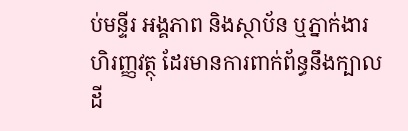ប់មន្ទីរ អង្គភាព និងស្ថាប័ន ឬភ្នាក់ងារហិរញ្ញវត្ថុ ដែរមានការពាក់ព័ន្ធនឹងក្បាលដី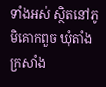ទាំងអស់ ស្ថិតនៅភូមិគោកពួច ឃុំតាំងក្រសាំង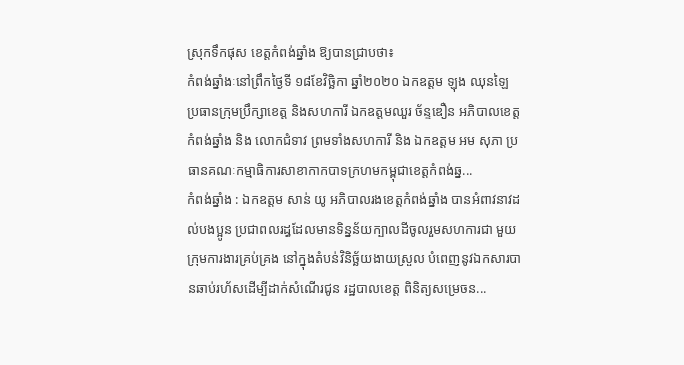ស្រុកទឹកផុស ខេត្តកំពង់ឆ្នាំង ឱ្យបានជ្រាបថា៖
កំពង់ឆ្នាំងៈនៅព្រឹកថ្ងៃទី ១៨ខែវិច្ឆិកា ឆ្នាំ២០២០ ឯកឧត្តម ឡុង ឈុនឡៃ ប្រធានក្រុមប្រឹក្សាខេត្ត និងសហការី ឯកឧត្តមឈួរ ច័ន្ទឌឿន អភិបាលខេត្តកំពង់ឆ្នាំង និង លោកជំទាវ ព្រមទាំងសហការី និង ឯកឧត្តម អម សុភា ប្រធានគណៈកម្មាធិការសាខាកាកបាទក្រហមកម្ពុជាខេត្តកំពង់ឆ្ន...
កំពង់ឆ្នាំង : ឯកឧត្ដម សាន់ យូ អភិបាលរងខេត្តកំពង់ឆ្នាំង បានអំពាវនាវដល់បងប្អូន ប្រជាពលរដ្ធដែលមានទិន្នន័យក្បាលដីចូលរួមសហការជា មួយក្រុមការងារគ្រប់គ្រង នៅក្នុងតំបន់វិនិច្ឆ័យងាយស្រួល បំពេញនូវឯកសារបានឆាប់រហ័សដើម្បីដាក់សំណើរជូន រដ្ឋបាលខេត្ត ពិនិត្យសម្រេចន...